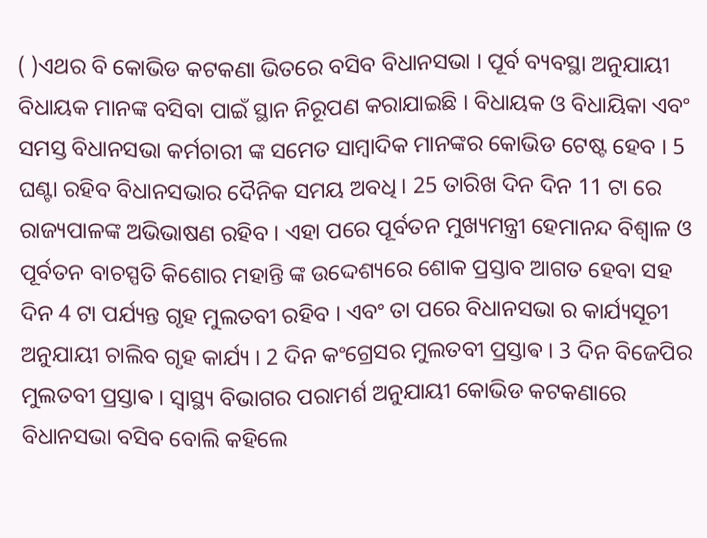( )ଏଥର ବି କୋଭିଡ କଟକଣା ଭିତରେ ବସିବ ବିଧାନସଭା । ପୂର୍ବ ବ୍ୟବସ୍ଥା ଅନୁଯାୟୀ ବିଧାୟକ ମାନଙ୍କ ବସିବା ପାଇଁ ସ୍ଥାନ ନିରୂପଣ କରାଯାଇଛି । ବିଧାୟକ ଓ ବିଧାୟିକା ଏବଂ ସମସ୍ତ ବିଧାନସଭା କର୍ମଚାରୀ ଙ୍କ ସମେତ ସାମ୍ବାଦିକ ମାନଙ୍କର କୋଭିଡ ଟେଷ୍ଟ ହେବ । 5 ଘଣ୍ଟା ରହିବ ବିଧାନସଭାର ଦୈନିକ ସମୟ ଅବଧି । 25 ତାରିଖ ଦିନ ଦିନ 11 ଟା ରେ ରାଜ୍ୟପାଳଙ୍କ ଅଭିଭାଷଣ ରହିବ । ଏହା ପରେ ପୂର୍ବତନ ମୁଖ୍ୟମନ୍ତ୍ରୀ ହେମାନନ୍ଦ ବିଶ୍ୱାଳ ଓ ପୂର୍ବତନ ବାଚସ୍ପତି କିଶୋର ମହାନ୍ତି ଙ୍କ ଉଦ୍ଦେଶ୍ୟରେ ଶୋକ ପ୍ରସ୍ତାବ ଆଗତ ହେବା ସହ ଦିନ 4 ଟା ପର୍ଯ୍ୟନ୍ତ ଗୃହ ମୁଲତବୀ ରହିବ । ଏବଂ ତା ପରେ ବିଧାନସଭା ର କାର୍ଯ୍ୟସୂଚୀ ଅନୁଯାୟୀ ଚାଲିବ ଗୃହ କାର୍ଯ୍ୟ । 2 ଦିନ କଂଗ୍ରେସର ମୁଲତବୀ ପ୍ରସ୍ତାଵ । 3 ଦିନ ବିଜେପିର ମୁଲତବୀ ପ୍ରସ୍ତାଵ । ସ୍ଵାସ୍ଥ୍ୟ ବିଭାଗର ପରାମର୍ଶ ଅନୁଯାୟୀ କୋଭିଡ କଟକଣାରେ ବିଧାନସଭା ବସିବ ବୋଲି କହିଲେ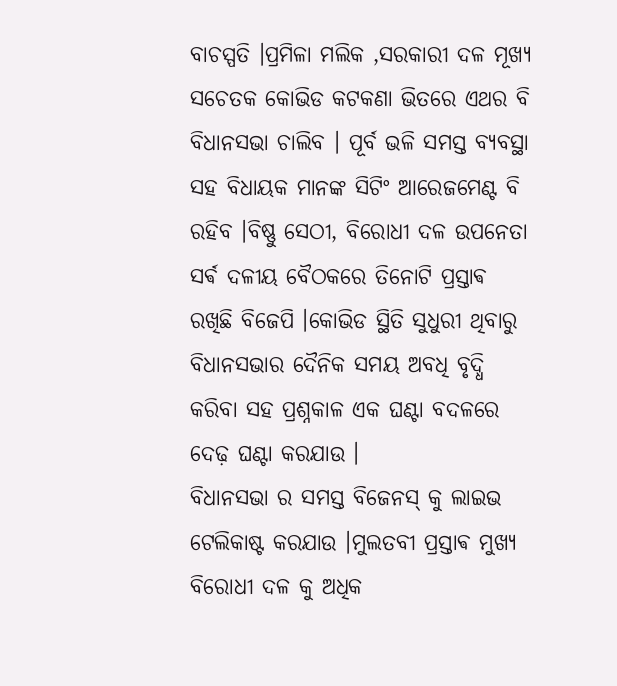ବାଚସ୍ପତି ।ପ୍ରମିଳା ମଲିକ ,ସରକାରୀ ଦଳ ମୂଖ୍ୟ ସଚେତକ କୋଭିଡ କଟକଣା ଭିତରେ ଏଥର ବି ବିଧାନସଭା ଚାଲିବ । ପୂର୍ବ ଭଳି ସମସ୍ତ ବ୍ୟବସ୍ଥା ସହ ବିଧାୟକ ମାନଙ୍କ ସିଟିଂ ଆରେଜମେଣ୍ଟ ବି ରହିବ ।ବିଷ୍ଣୁ ସେଠୀ, ବିରୋଧୀ ଦଳ ଉପନେତା ସର୍ଵ ଦଳୀୟ ବୈଠକରେ ତିନୋଟି ପ୍ରସ୍ତାଵ ରଖିଛି ବିଜେପି ।କୋଭିଡ ସ୍ଥିତି ସୁଧୁରୀ ଥିବାରୁ ବିଧାନସଭାର ଦୈନିକ ସମୟ ଅବଧି ବୃଦ୍ଧି କରିବା ସହ ପ୍ରଶ୍ନକାଳ ଏକ ଘଣ୍ଟା ବଦଳରେ ଦେଢ଼ ଘଣ୍ଟା କରଯାଉ ।
ବିଧାନସଭା ର ସମସ୍ତ ବିଜେନସ୍ କୁ ଲାଇଭ ଟେଲିକାଷ୍ଟ କରଯାଉ ।ମୁଲତବୀ ପ୍ରସ୍ତାଵ ମୁଖ୍ୟ ବିରୋଧୀ ଦଳ କୁ ଅଧିକ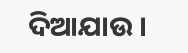ଦିଆଯାଉ ।